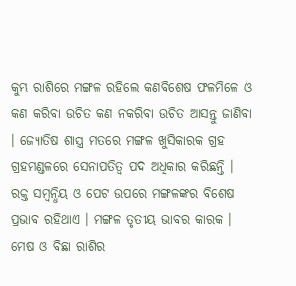କୁମ୍ଭ ରାଶିରେ ମଙ୍ଗଳ ରହିଲେ କଣବିଶେଷ ଫଳମିଳେ ଓ କଣ କରିବା ଉଚିତ କଣ ନକରିବା ଉଚିତ ଆସନ୍ତୁ ଜାଣିବା । ଜ୍ୟୋତିଷ ଶାସ୍ତ୍ର ମତରେ ମଙ୍ଗଳ ଖୁସିକାରକ ଗ୍ରହ ଗ୍ରହମଣ୍ଡଳରେ ସେନାପତିତ୍ୱ ପଦ ଅଧିକାର କରିଛନ୍ତି । ରକ୍ତ ସମ୍ବନ୍ଧିୟ ଓ ପେଟ ଉପରେ ମଙ୍ଗଳଙ୍କର ବିଶେଷ ପ୍ରଭାବ ରହିଥାଏ । ମଙ୍ଗଳ ତୃତୀୟ ଭାବର କାରକ । ମେଷ ଓ ବିଛା ରାଶିର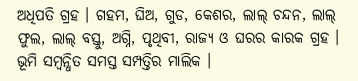ଅଧିପତି ଗ୍ରହ । ଗହମ, ଘିଅ, ଗୁଡ, କେଶର, ଲାଲ୍ ଚନ୍ଦନ, ଲାଲ୍ ଫୁଲ, ଲାଲ୍ ବସ୍ତୁ, ଅଗ୍ନି, ପୃଥିବୀ, ରାଜ୍ୟ ଓ ଘରର କାରକ ଗ୍ରହ ।
ଭୂମି ସମ୍ବନ୍ଧିତ ସମସ୍ତ ସମ୍ପତ୍ତିର ମାଲିକ ।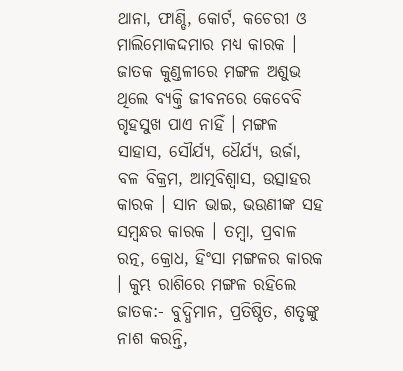ଥାନା, ଫାଣ୍ଡି, କୋର୍ଟ, କଚେରୀ ଓ ମାଲିମୋକଦ୍ଦମାର ମଧ୍ୟ କାରକ । ଜାତକ କୁଣ୍ଡଳୀରେ ମଙ୍ଗଳ ଅଶୁଭ ଥିଲେ ବ୍ୟକ୍ତି ଜୀବନରେ କେବେବି ଗୃହସୁଖ ପାଏ ନାହିଁ । ମଙ୍ଗଳ ସାହାସ, ସୌର୍ଯ୍ୟ, ଧୈର୍ଯ୍ୟ, ଉର୍ଜା, ବଳ ବିକ୍ରମ, ଆତ୍ମବିଶ୍ୱାସ, ଉତ୍ସାହର କାରକ । ସାନ ଭାଇ, ଭଉଣୀଙ୍କ ସହ ସମ୍ବନ୍ଧର କାରକ । ତମ୍ବା, ପ୍ରବାଳ ରତ୍ନ, କ୍ରୋଧ, ହିଂସା ମଙ୍ଗଳର କାରକ । କୁମ୍ଭ ରାଶିରେ ମଙ୍ଗଳ ରହିଲେ ଜାତକ:- ବୁଦ୍ଧିମାନ, ପ୍ରତିଷ୍ଠିତ, ଶତୃଙ୍କୁ ନାଶ କରନ୍ତି,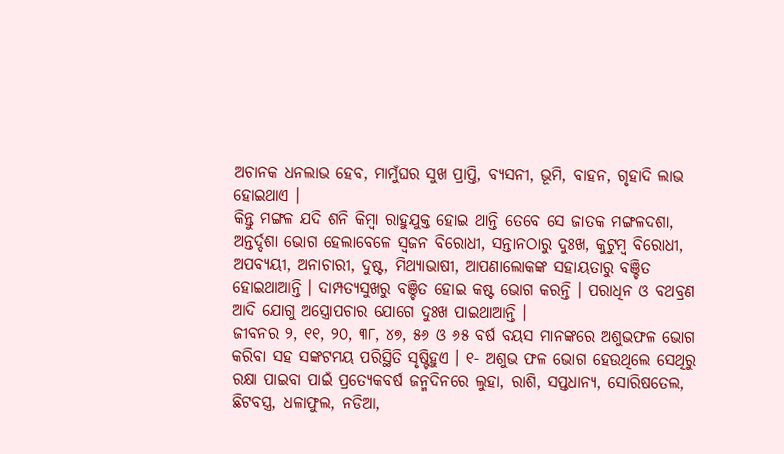ଅଚାନକ ଧନଲାଭ ହେବ, ମାମୁଁଘର ସୁଖ ପ୍ରାପ୍ତି, ବ୍ୟସନୀ, ଭୂମି, ବାହନ, ଗୃହାଦି ଲାଭ ହୋଇଥାଏ ।
କିନ୍ତୁ ମଙ୍ଗଳ ଯଦି ଶନି କିମ୍ବା ରାହୁଯୁକ୍ତ ହୋଇ ଥାନ୍ତି ତେବେ ସେ ଜାତକ ମଙ୍ଗଳଦଶା, ଅନ୍ତର୍ଦ୍ଦଶା ଭୋଗ ହେଲାବେଳେ ସ୍ୱଜନ ବିରୋଧୀ, ସନ୍ତାନଠାରୁ ଦୁଃଖ, କୁଟୁମ୍ବ ବିରୋଧୀ, ଅପବ୍ୟୟୀ, ଅନାଚାରୀ, ଦୁଷ୍ଟ, ମିଥ୍ୟାଭାଷୀ, ଆପଣାଲୋକଙ୍କ ସହାୟତାରୁ ବଞ୍ଚିତ ହୋଇଥାଆନ୍ତି । ଦାମ୍ପତ୍ୟସୁଖରୁ ବଞ୍ଚିତ ହୋଇ କଷ୍ଟ ଭୋଗ କରନ୍ତି । ପରାଧିନ ଓ ବଥବ୍ରଣ ଆଦି ଯୋଗୁ ଅସ୍ତ୍ରୋପଚାର ଯୋଗେ ଦୁଃଖ ପାଇଥାଆନ୍ତି ।
ଜୀବନର ୨, ୧୧, ୨୦, ୩୮, ୪୭, ୫୬ ଓ ୬୫ ବର୍ଷ ବୟସ ମାନଙ୍କରେ ଅଶୁଭଫଳ ଭୋଗ କରିବା ସହ ସଙ୍କଟମୟ ପରିସ୍ଥିତି ସୃଷ୍ଟିହୁଏ । ୧- ଅଶୁଭ ଫଳ ଭୋଗ ହେଉଥିଲେ ସେଥିରୁ ରକ୍ଷା ପାଇବା ପାଇଁ ପ୍ରତ୍ୟେକବର୍ଷ ଜନ୍ମଦିନରେ ଲୁହା, ରାଶି, ସପ୍ତଧାନ୍ୟ, ସୋରିଷତେଲ, ଛିଟବସ୍ତ୍ର, ଧଳାଫୁଲ, ନଡିଆ,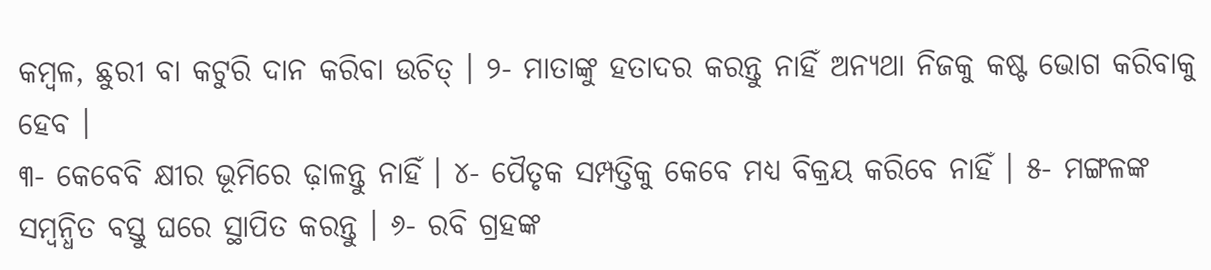କମ୍ବଳ, ଛୁରୀ ବା କଟୁରି ଦାନ କରିବା ଉଚିତ୍ । ୨- ମାତାଙ୍କୁ ହତାଦର କରନ୍ତୁ ନାହିଁ ଅନ୍ୟଥା ନିଜକୁ କଷ୍ଟ ଭୋଗ କରିବାକୁ ହେବ ।
୩- କେବେବି କ୍ଷୀର ଭୂମିରେ ଢ଼ାଳନ୍ତୁ ନାହିଁ । ୪- ପୈତୃକ ସମ୍ପତ୍ତିକୁ କେବେ ମଧ୍ୟ ବିକ୍ରୟ କରିବେ ନାହିଁ । ୫- ମଙ୍ଗଳଙ୍କ ସମ୍ବନ୍ଧିତ ବସ୍ତୁ ଘରେ ସ୍ଥାପିତ କରନ୍ତୁ । ୬- ରବି ଗ୍ରହଙ୍କ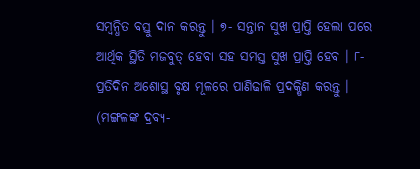ସମ୍ବନ୍ଧିତ ବସ୍ତୁ ଦାନ କରନ୍ତୁ । ୭- ସନ୍ତାନ ସୁଖ ପ୍ରାପ୍ତି ହେଲା ପରେ ଆର୍ଥିକ ସ୍ଥିତି ମଜବୁତ୍ ହେବା ସହ ସମସ୍ତ ସୁଖ ପ୍ରାପ୍ତି ହେବ । ୮- ପ୍ରତିଦିନ ଅଶୋସ୍ଥ ବୃକ୍ଷ ମୂଳରେ ପାଣିଢାଳି ପ୍ରଦକ୍ଷିଣ କରନ୍ତୁ । (ମଙ୍ଗଳଙ୍କ ଦ୍ରବ୍ୟ-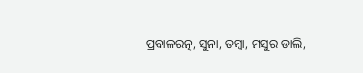ପ୍ରବାଳରତ୍ନ, ସୁନା, ତମ୍ବା, ମସୁର ଡାଲି,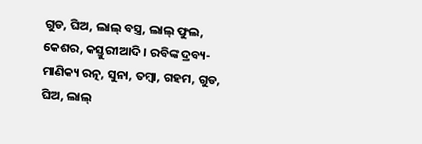ଗୁଡ, ଘିଅ, ଲାଲ୍ ବସ୍ତ୍ର, ଲାଲ୍ ଫୁଲ, କେଶର, କସ୍ତୁରୀଆଦି । ରବିଙ୍କ ଦ୍ରବ୍ୟ- ମାଣିକ୍ୟ ରତ୍ନ, ସୁନା, ତମ୍ବା, ଗହମ, ଗୁଡ, ଘିଅ, ଲାଲ୍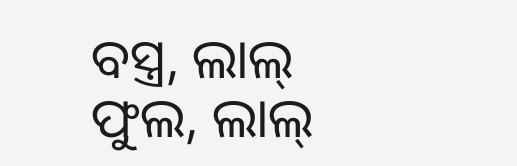ବସ୍ତ୍ର, ଲାଲ୍ ଫୁଲ, ଲାଲ୍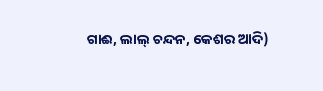ଗାଈ, ଲାଲ୍ ଚନ୍ଦନ, କେଶର ଆଦି)